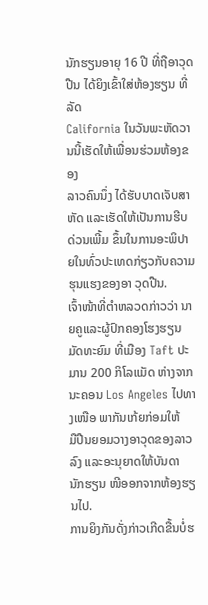ນັກຮຽນອາຍຸ 16 ປີ ທີ່ຖືອາວຸດປືນ ໄດ້ຍິງເຂົ້າໃສ່ຫ້ອງຮຽນ ທີ່ລັດ
California ໃນວັນພະຫັດວານນີ້ເຮັດໃຫ້ເພື່ອນຮ່ວມຫ້ອງຂອງ
ລາວຄົນນຶ່ງ ໄດ້ຮັບບາດເຈັບສາຫັດ ແລະເຮັດໃຫ້ເປັນການຮີບ
ດ່ວນເພີ້ມ ຂຶ້ນໃນການອະພິປາຍໃນທົ່ວປະເທດກ່ຽວກັບຄວາມ
ຮຸນແຮງຂອງອາ ວຸດປືນ.
ເຈົ້າໜ້າທີ່ຕໍາຫລວດກ່າວວ່າ ນາຍຄູແລະຜູ້ປົກຄອງໂຮງຮຽນ
ມັດທະຍົມ ທີ່ເມືອງ Taft ປະມານ 200 ກິໂລແມັດ ຫ່າງຈາກ
ນະຄອນ Los Angeles ໄປທາງເໜືອ ພາກັນເກ້ຍກ່ອມໃຫ້
ມືປືນຍອມວາງອາວຸດຂອງລາວລົງ ແລະອະນຸຍາດໃຫ້ບັນດາ
ນັກຮຽນ ໜີອອກຈາກຫ້ອງຮຽນໄປ.
ການຍິງກັນດັ່ງກ່າວເກີດຂື້ນບໍ່ຮ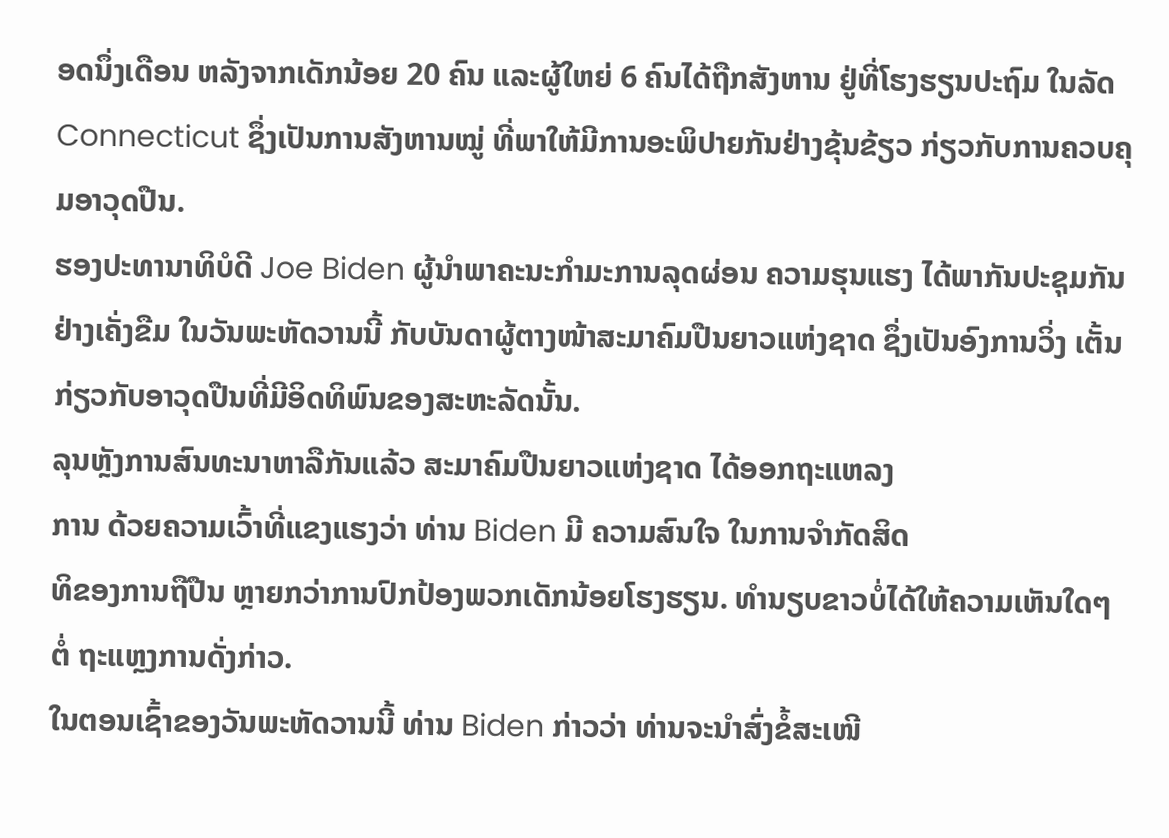ອດນຶ່ງເດືອນ ຫລັງຈາກເດັກນ້ອຍ 20 ຄົນ ແລະຜູ້ໃຫຍ່ 6 ຄົນໄດ້ຖືກສັງຫານ ຢູ່ທີ່ໂຮງຮຽນປະຖົມ ໃນລັດ Connecticut ຊຶ່ງເປັນການສັງຫານໝູ່ ທີ່ພາໃຫ້ມີການອະພິປາຍກັນຢ່າງຂຸ້ນຂ້ຽວ ກ່ຽວກັບການຄວບຄຸມອາວຸດປືນ.
ຮອງປະທານາທິບໍດີ Joe Biden ຜູ້ນໍາພາຄະນະກໍາມະການລຸດຜ່ອນ ຄວາມຮຸນແຮງ ໄດ້ພາກັນປະຊຸມກັນຢ່າງເຄັ່ງຂືມ ໃນວັນພະຫັດວານນີ້ ກັບບັນດາຜູ້ຕາງໜ້າສະມາຄົມປືນຍາວແຫ່ງຊາດ ຊຶ່ງເປັນອົງການວິ່ງ ເຕັ້ນກ່ຽວກັບອາວຸດປືນທີ່ມີອິດທິພົນຂອງສະຫະລັດນັ້ນ.
ລຸນຫຼັງການສົນທະນາຫາລືກັນແລ້ວ ສະມາຄົມປືນຍາວແຫ່ງຊາດ ໄດ້ອອກຖະແຫລງ
ການ ດ້ວຍຄວາມເວົ້າທີ່ແຂງແຮງວ່າ ທ່ານ Biden ມີ ຄວາມສົນໃຈ ໃນການຈຳກັດສິດ
ທິຂອງການຖືປືນ ຫຼາຍກວ່າການປົກປ້ອງພວກເດັກນ້ອຍໂຮງຮຽນ. ທໍານຽບຂາວບໍ່ໄດ້ໃຫ້ຄວາມເຫັນໃດໆຕໍ່ ຖະແຫຼງການດັ່ງກ່າວ.
ໃນຕອນເຊົ້າຂອງວັນພະຫັດວານນີ້ ທ່ານ Biden ກ່າວວ່າ ທ່ານຈະນໍາສົ່ງຂໍ້ສະເໜີ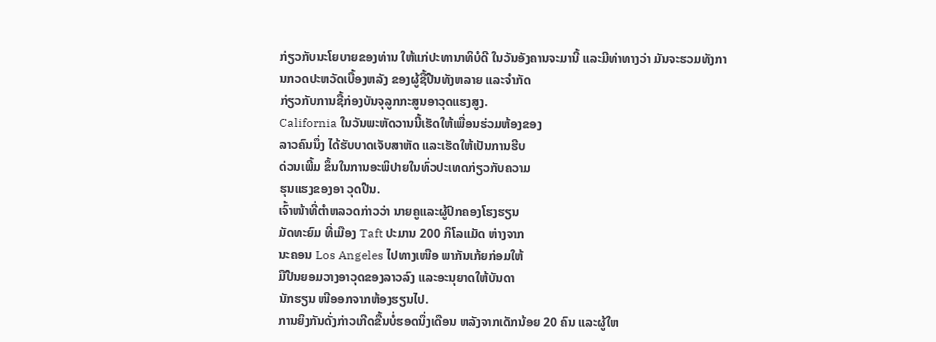ກ່ຽວກັບນະໂຍບາຍຂອງທ່ານ ໃຫ້ແກ່ປະທານາທິບໍດີ ໃນວັນອັງຄານຈະມານີ້ ແລະມີທ່າທາງວ່າ ມັນຈະຮວມທັງການກວດປະຫວັດເບື້ອງຫລັງ ຂອງຜູ້ຊື້ປືນທັງຫລາຍ ແລະຈໍາກັດ
ກ່ຽວກັບການຊື້ກ່ອງບັນຈຸລູກກະສູນອາວຸດແຮງສູງ.
California ໃນວັນພະຫັດວານນີ້ເຮັດໃຫ້ເພື່ອນຮ່ວມຫ້ອງຂອງ
ລາວຄົນນຶ່ງ ໄດ້ຮັບບາດເຈັບສາຫັດ ແລະເຮັດໃຫ້ເປັນການຮີບ
ດ່ວນເພີ້ມ ຂຶ້ນໃນການອະພິປາຍໃນທົ່ວປະເທດກ່ຽວກັບຄວາມ
ຮຸນແຮງຂອງອາ ວຸດປືນ.
ເຈົ້າໜ້າທີ່ຕໍາຫລວດກ່າວວ່າ ນາຍຄູແລະຜູ້ປົກຄອງໂຮງຮຽນ
ມັດທະຍົມ ທີ່ເມືອງ Taft ປະມານ 200 ກິໂລແມັດ ຫ່າງຈາກ
ນະຄອນ Los Angeles ໄປທາງເໜືອ ພາກັນເກ້ຍກ່ອມໃຫ້
ມືປືນຍອມວາງອາວຸດຂອງລາວລົງ ແລະອະນຸຍາດໃຫ້ບັນດາ
ນັກຮຽນ ໜີອອກຈາກຫ້ອງຮຽນໄປ.
ການຍິງກັນດັ່ງກ່າວເກີດຂື້ນບໍ່ຮອດນຶ່ງເດືອນ ຫລັງຈາກເດັກນ້ອຍ 20 ຄົນ ແລະຜູ້ໃຫ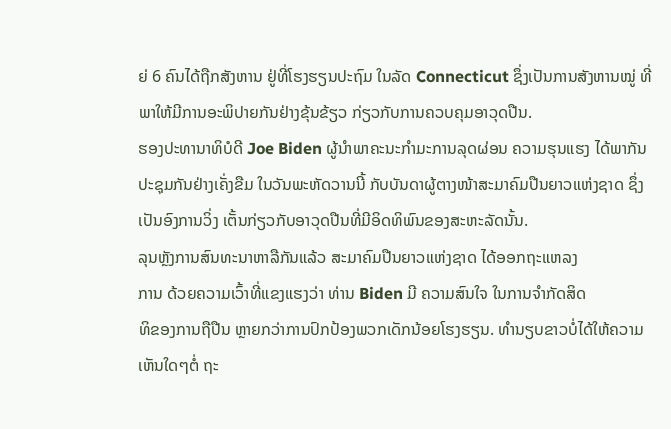ຍ່ 6 ຄົນໄດ້ຖືກສັງຫານ ຢູ່ທີ່ໂຮງຮຽນປະຖົມ ໃນລັດ Connecticut ຊຶ່ງເປັນການສັງຫານໝູ່ ທີ່ພາໃຫ້ມີການອະພິປາຍກັນຢ່າງຂຸ້ນຂ້ຽວ ກ່ຽວກັບການຄວບຄຸມອາວຸດປືນ.
ຮອງປະທານາທິບໍດີ Joe Biden ຜູ້ນໍາພາຄະນະກໍາມະການລຸດຜ່ອນ ຄວາມຮຸນແຮງ ໄດ້ພາກັນປະຊຸມກັນຢ່າງເຄັ່ງຂືມ ໃນວັນພະຫັດວານນີ້ ກັບບັນດາຜູ້ຕາງໜ້າສະມາຄົມປືນຍາວແຫ່ງຊາດ ຊຶ່ງເປັນອົງການວິ່ງ ເຕັ້ນກ່ຽວກັບອາວຸດປືນທີ່ມີອິດທິພົນຂອງສະຫະລັດນັ້ນ.
ລຸນຫຼັງການສົນທະນາຫາລືກັນແລ້ວ ສະມາຄົມປືນຍາວແຫ່ງຊາດ ໄດ້ອອກຖະແຫລງ
ການ ດ້ວຍຄວາມເວົ້າທີ່ແຂງແຮງວ່າ ທ່ານ Biden ມີ ຄວາມສົນໃຈ ໃນການຈຳກັດສິດ
ທິຂອງການຖືປືນ ຫຼາຍກວ່າການປົກປ້ອງພວກເດັກນ້ອຍໂຮງຮຽນ. ທໍານຽບຂາວບໍ່ໄດ້ໃຫ້ຄວາມເຫັນໃດໆຕໍ່ ຖະ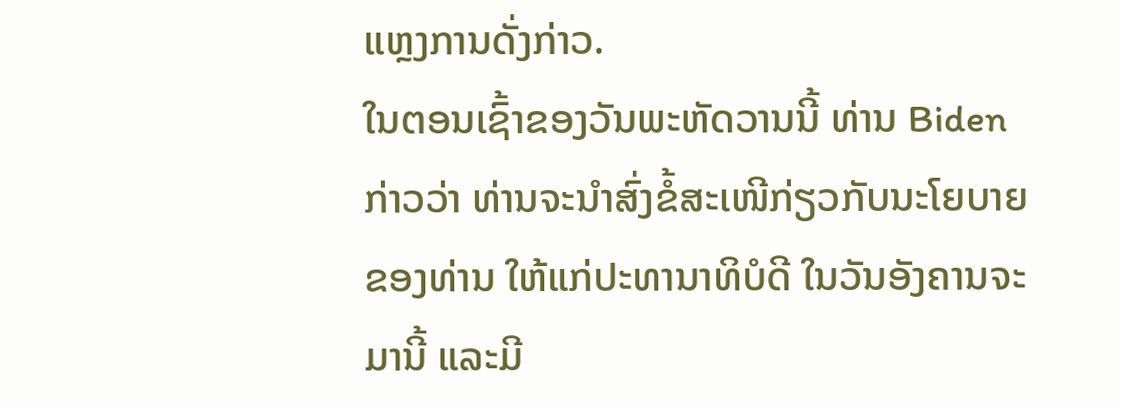ແຫຼງການດັ່ງກ່າວ.
ໃນຕອນເຊົ້າຂອງວັນພະຫັດວານນີ້ ທ່ານ Biden ກ່າວວ່າ ທ່ານຈະນໍາສົ່ງຂໍ້ສະເໜີກ່ຽວກັບນະໂຍບາຍຂອງທ່ານ ໃຫ້ແກ່ປະທານາທິບໍດີ ໃນວັນອັງຄານຈະມານີ້ ແລະມີ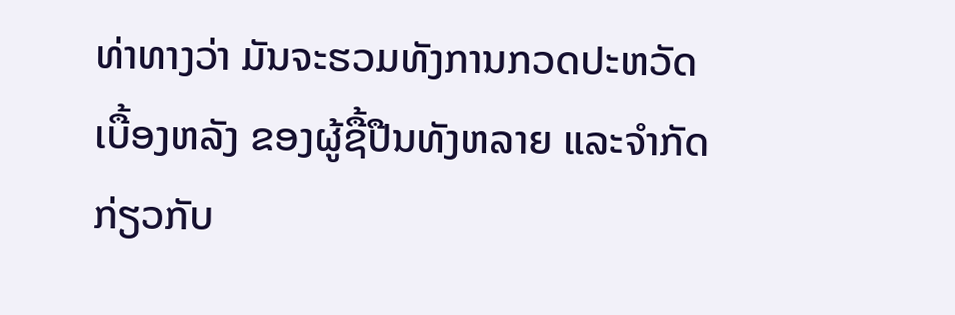ທ່າທາງວ່າ ມັນຈະຮວມທັງການກວດປະຫວັດເບື້ອງຫລັງ ຂອງຜູ້ຊື້ປືນທັງຫລາຍ ແລະຈໍາກັດ
ກ່ຽວກັບ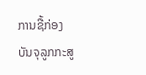ການຊື້ກ່ອງບັນຈຸລູກກະສູ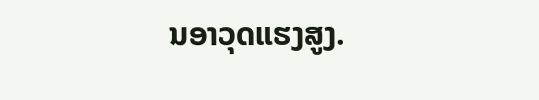ນອາວຸດແຮງສູງ.